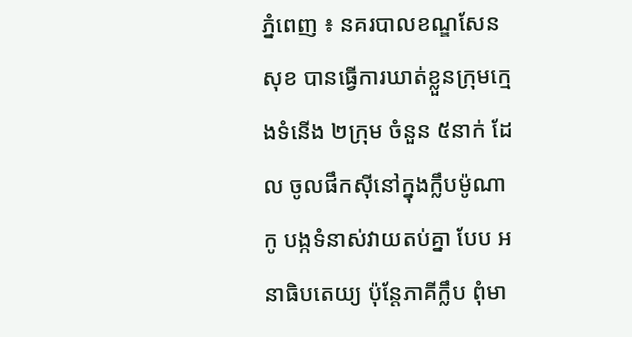ភ្នំពេញ ៖ នគរបាលខណ្ឌសែនសុខ បានធ្វើការឃាត់ខ្លួនក្រុមក្មេងទំនើង ២ក្រុម ចំនួន ៥នាក់ ដែល ចូលផឹកស៊ីនៅក្នុងក្លឹបម៉ូណាកូ បង្កទំនាស់វាយតប់គ្នា បែប អនាធិបតេយ្យ ប៉ុន្ដែភាគីក្លឹប ពុំមា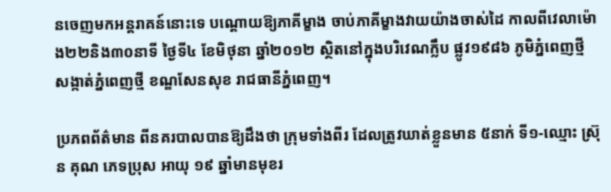នចេញមកអន្ដរាគន៍នោះទេ បណ្ដោយឱ្យភាគីម្ខាង ចាប់ភាគីម្ខាងវាយយ៉ាងចាស់ដៃ កាលពីវេលាម៉ោង២២និង៣០នាទី ថ្ងៃទី៤ ខែមិថុនា ឆ្នាំ២០១២ ស្ថិតនៅក្នុងបរិវេណក្លឹប ផ្លូវ១៩៨៦ ភូមិភ្នំពេញថ្មី សង្កាត់ភ្នំពេញថ្មី ខណ្ឌសែនសុខ រាជធានីភ្នំពេញ។

ប្រភពព័ត៌មាន ពីនគរបាលបានឱ្យដឹងថា ក្រុមទាំងពីរ ដែលត្រូវឃាត់ខ្លួនមាន ៥នាក់ ទី១-ឈ្មោះ ស្រ៊ុន គុណ ភេទប្រុស អាយុ ១៩ ឆ្នាំមានមុខរ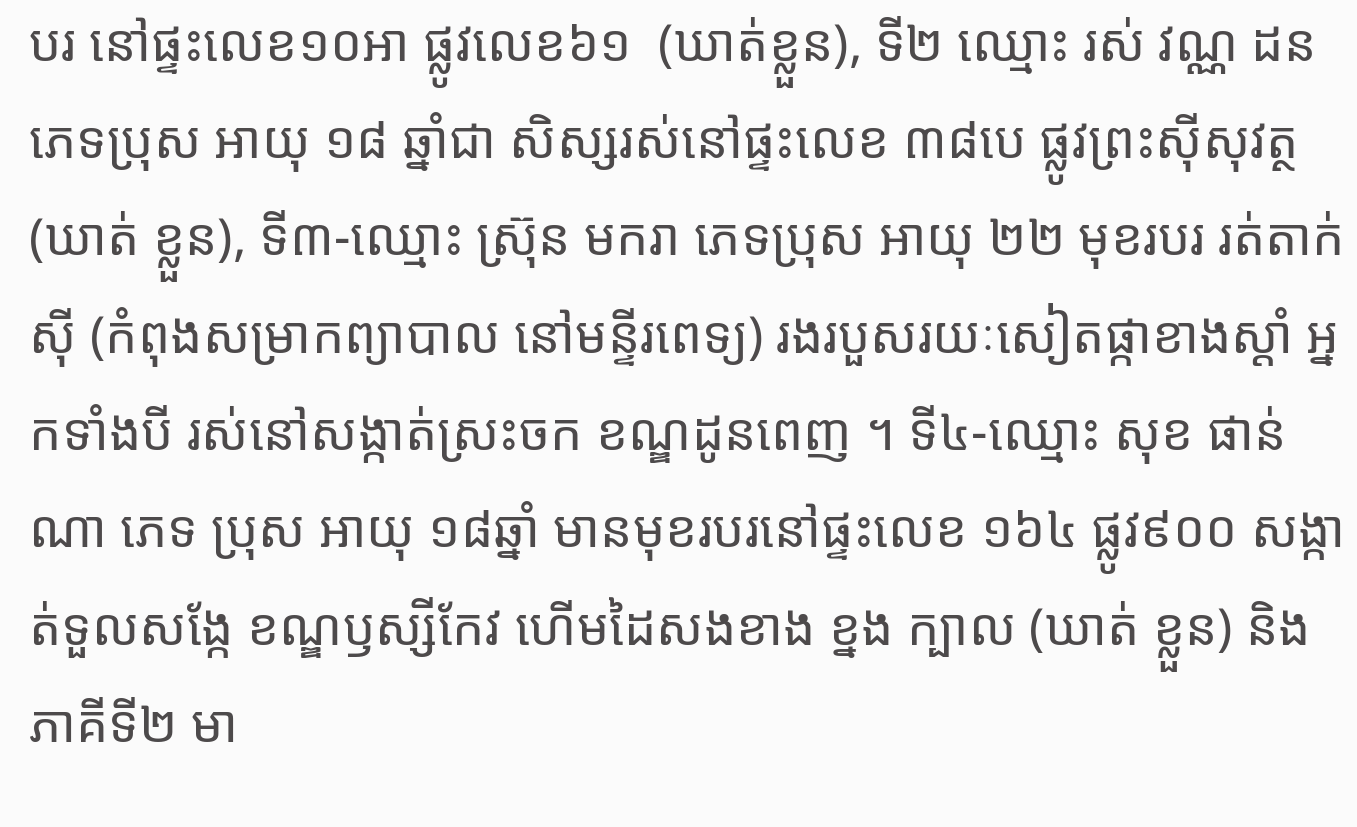បរ នៅផ្ទះលេខ១០អា ផ្លូវលេខ៦១  (ឃាត់ខ្លួន), ទី២ ឈ្មោះ រស់ វណ្ណ ដន ភេទប្រុស អាយុ ១៨ ឆ្នាំជា សិស្សរស់នៅផ្ទះលេខ ៣៨បេ ផ្លូវព្រះស៊ីសុវត្ថ (ឃាត់ ខ្លួន), ទី៣-ឈ្មោះ ស្រ៊ុន មករា ភេទប្រុស អាយុ ២២ មុខរបរ រត់តាក់ស៊ី (កំពុងសម្រាកព្យាបាល នៅមន្ទីរពេទ្យ) រងរបួសរយៈសៀតផ្កាខាងស្ដាំ អ្នកទាំងបី រស់នៅសង្កាត់ស្រះចក ខណ្ឌដូនពេញ ។ ទី៤-ឈ្មោះ សុខ ផាន់ណា ភេទ ប្រុស អាយុ ១៨ឆ្នាំ មានមុខរបរនៅផ្ទះលេខ ១៦៤ ផ្លូវ៩០០ សង្កាត់ទួលសង្កែ ខណ្ឌឫស្សីកែវ ហើមដៃសងខាង ខ្នង ក្បាល (ឃាត់ ខ្លួន) និងភាគីទី២ មា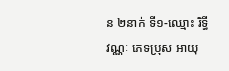ន ២នាក់ ទី១-ឈ្មោះ រិទ្ធី វណ្ណៈ ភេទប្រុស អាយុ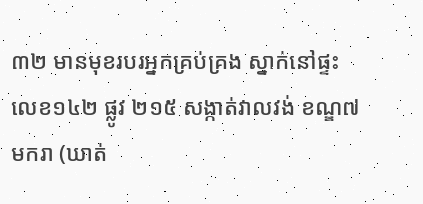៣២ មានមុខរបរអ្នកគ្រប់គ្រង ស្នាក់នៅផ្ទះលេខ១៤២ ផ្លូវ ២១៥ សង្កាត់វាលវង់ ខណ្ឌ៧មករា (ឃាត់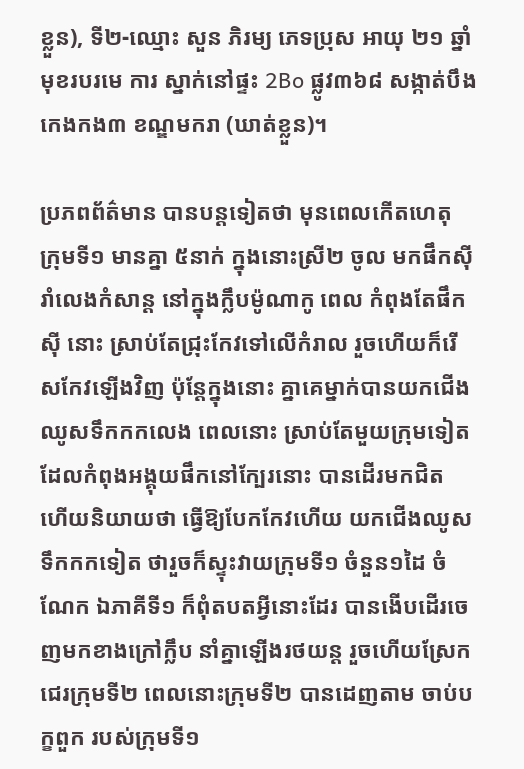ខ្លួន), ទី២-ឈ្មោះ សួន ភិរម្យ ភេទប្រុស អាយុ ២១ ឆ្នាំ មុខរបរមេ ការ ស្នាក់នៅផ្ទះ 2Bo ផ្លូវ៣៦៨ សង្កាត់បឹងកេងកង៣ ខណ្ឌមករា (ឃាត់ខ្លួន)។

ប្រភពព័ត៌មាន បានបន្ដទៀតថា មុនពេលកើតហេតុ ក្រុមទី១ មានគ្នា ៥នាក់ ក្នុងនោះស្រី២ ចូល មកផឹកស៊ីរាំលេងកំសាន្ដ នៅក្នុងក្លឹបម៉ូណាកូ ពេល កំពុងតែផឹកស៊ី នោះ ស្រាប់តែជ្រុះកែវទៅលើកំរាល រួចហើយក៏រើសកែវឡើងវិញ ប៉ុន្ដែក្នុងនោះ គ្នាគេម្នាក់បានយកជើង ឈូសទឹកកកលេង ពេលនោះ ស្រាប់តែមួយក្រុមទៀត ដែលកំពុងអង្គុយផឹកនៅក្បែរនោះ បានដើរមកជិត ហើយនិយាយថា ធ្វើឱ្យបែកកែវហើយ យកជើងឈូសទឹកកកទៀត ថារួចក៏ស្ទុះវាយក្រុមទី១ ចំនួន១ដៃ ចំណែក ឯភាគីទី១ ក៏ពុំតបតអ្វីនោះដែរ បានងើបដើរចេញមកខាងក្រៅក្លឹប នាំគ្នាឡើងរថយន្ដ រួចហើយស្រែកជេរក្រុមទី២ ពេលនោះក្រុមទី២ បានដេញតាម ចាប់បក្ខពួក របស់ក្រុមទី១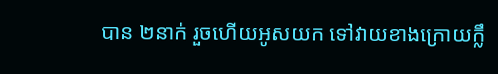បាន ២នាក់ រួចហើយអូសយក ទៅវាយខាងក្រោយក្លឹ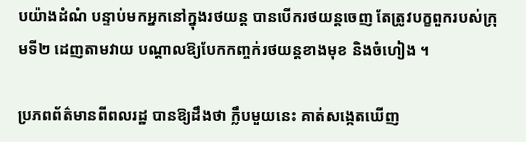បយ៉ាងដំណំ បន្ទាប់មកអ្នកនៅក្នុងរថយន្ដ បានបើករថយន្ដចេញ តែត្រូវបក្ខពួករបស់ក្រុមទី២ ដេញតាមវាយ បណ្ដាលឱ្យបែកកញ្ចក់រថយន្ដខាងមុខ និងចំហៀង ។

ប្រភពព័ត៌មានពីពលរដ្ឋ បានឱ្យដឹងថា ក្លឹបមួយនេះ គាត់សង្កេតឃើញ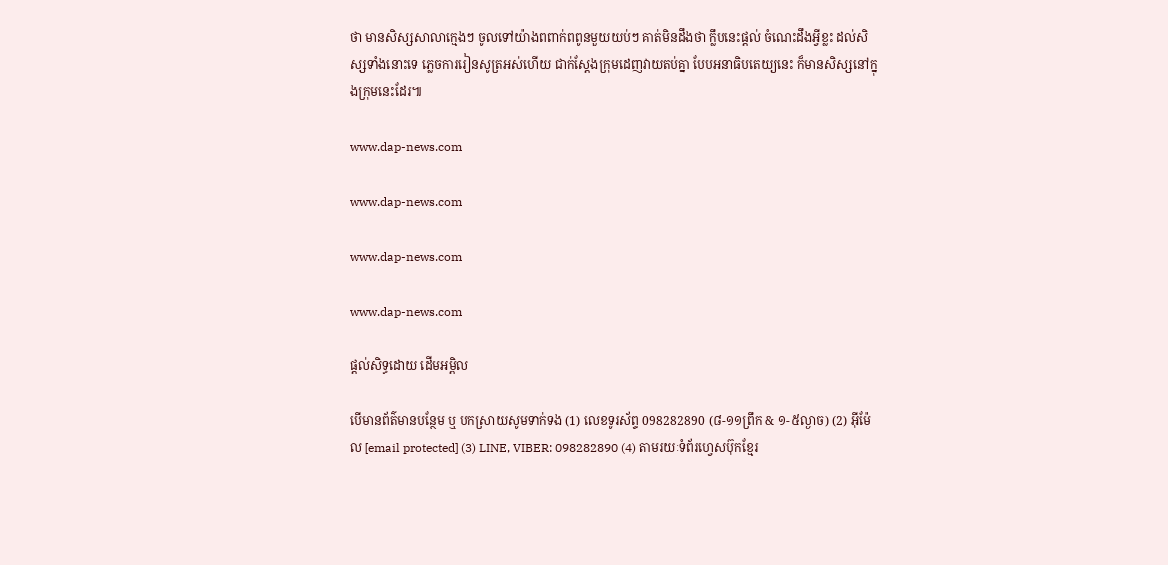ថា មានសិស្សសាលាក្មេងៗ ចូលទៅយ៉ាងពពាក់ពពូនមួយយប់ៗ គាត់មិនដឹងថា ក្លឹបនេះផ្ដល់ ចំណេះដឹងអ្វីខ្លះ ដល់សិស្សទាំងនោះទេ ភ្លេចការរៀនសូត្រអស់ហើយ ជាក់ស្ដែងក្រុមដេញវាយតប់គ្នា បែបអនាធិបតេយ្យនេះ ក៏មានសិស្សនៅក្នុងក្រុមនេះដែរ៕

www.dap-news.com

www.dap-news.com

www.dap-news.com

www.dap-news.com

ផ្តល់សិទ្ធដោយ ដើមអម្ពិល

បើមានព័ត៌មានបន្ថែម ឬ បកស្រាយសូមទាក់ទង (1) លេខទូរស័ព្ទ 098282890 (៨-១១ព្រឹក & ១-៥ល្ងាច) (2) អ៊ីម៉ែល [email protected] (3) LINE, VIBER: 098282890 (4) តាមរយៈទំព័រហ្វេសប៊ុកខ្មែរ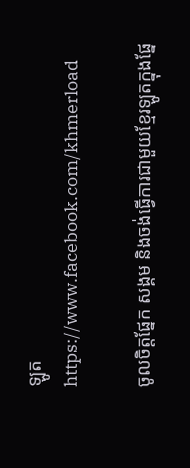ឡូត https://www.facebook.com/khmerload

ចូលចិត្តផ្នែក សង្គម និងចង់ធ្វើការជាមួយខ្មែរឡូតក្នុងផ្នែ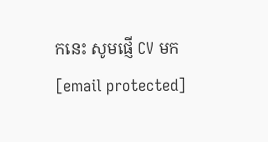កនេះ សូមផ្ញើ CV មក [email protected]